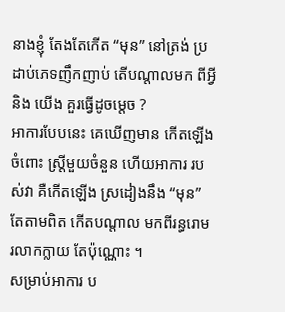នាងខ្ញុំ តែងតែកើត “មុន” នៅត្រង់ ប្រដាប់ភេទញឹកញាប់ តើបណ្តាលមក ពីអ្វី និង យើង គួរធ្វើដូចម្តេច ?
អាការបែបនេះ គេឃើញមាន កើតឡើងចំពោះ ស្ត្រីមួយចំនួន ហើយអាការ របស់វា គឺកើតឡើង ស្រដៀងនឹង “មុន” តែតាមពិត កើតបណ្តាល មកពីរន្ធរោម រលាកក្លាយ តែប៉ុណ្ណោះ ។
សម្រាប់អាការ ប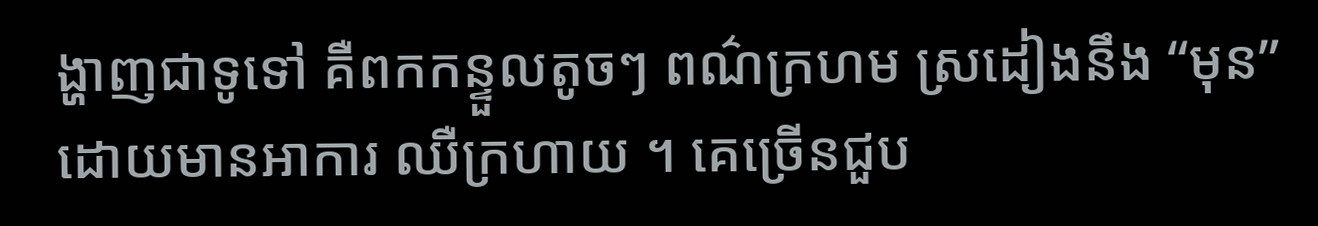ង្ហាញជាទូទៅ គឺពកកន្ទួលតូចៗ ពណ៌ក្រហម ស្រដៀងនឹង “មុន” ដោយមានអាការ ឈឺក្រហាយ ។ គេច្រើនជួប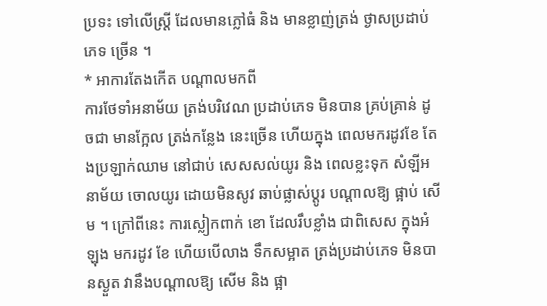ប្រទះ ទៅលើស្ត្រី ដែលមានភ្លៅធំ និង មានខ្លាញ់ត្រង់ ថ្ងាសប្រដាប់ភេទ ច្រើន ។
* អាការតែងកើត បណ្តាលមកពី
ការថែទាំអនាម័យ ត្រង់បរិវេណ ប្រដាប់ភេទ មិនបាន គ្រប់គ្រាន់ ដូចជា មានក្អែល ត្រង់កន្លែង នេះច្រើន ហើយក្នុង ពេលមករដូវខែ តែងប្រឡាក់ឈាម នៅជាប់ សេសសល់យូរ និង ពេលខ្លះទុក សំឡីអនាម័យ ចោលយូរ ដោយមិនសូវ ឆាប់ផ្លាស់ប្តូរ បណ្តាលឱ្យ ផ្អាប់ សើម ។ ក្រៅពីនេះ ការស្លៀកពាក់ ខោ ដែលរឹបខ្លាំង ជាពិសេស ក្នុងអំឡុង មករដូវ ខែ ហើយបើលាង ទឹកសម្អាត ត្រង់ប្រដាប់ភេទ មិនបានស្ងួត វានឹងបណ្តាលឱ្យ សើម និង ផ្អា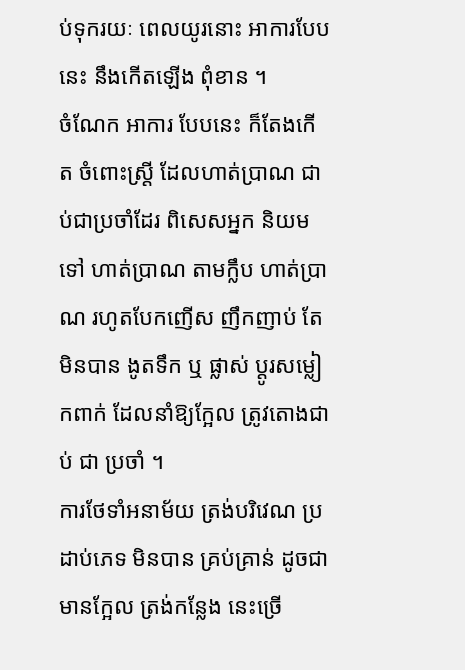ប់ទុករយៈ ពេលយូរនោះ អាការបែបនេះ នឹងកើតឡើង ពុំខាន ។
ចំណែក អាការ បែបនេះ ក៏តែងកើត ចំពោះស្ត្រី ដែលហាត់ប្រាណ ជាប់ជាប្រចាំដែរ ពិសេសអ្នក និយមទៅ ហាត់ប្រាណ តាមក្លឹប ហាត់ប្រាណ រហូតបែកញើស ញឹកញាប់ តែមិនបាន ងូតទឹក ឬ ផ្លាស់ ប្តូរសម្លៀកពាក់ ដែលនាំឱ្យក្អែល ត្រូវតោងជាប់ ជា ប្រចាំ ។
ការថែទាំអនាម័យ ត្រង់បរិវេណ ប្រដាប់ភេទ មិនបាន គ្រប់គ្រាន់ ដូចជា មានក្អែល ត្រង់កន្លែង នេះច្រើ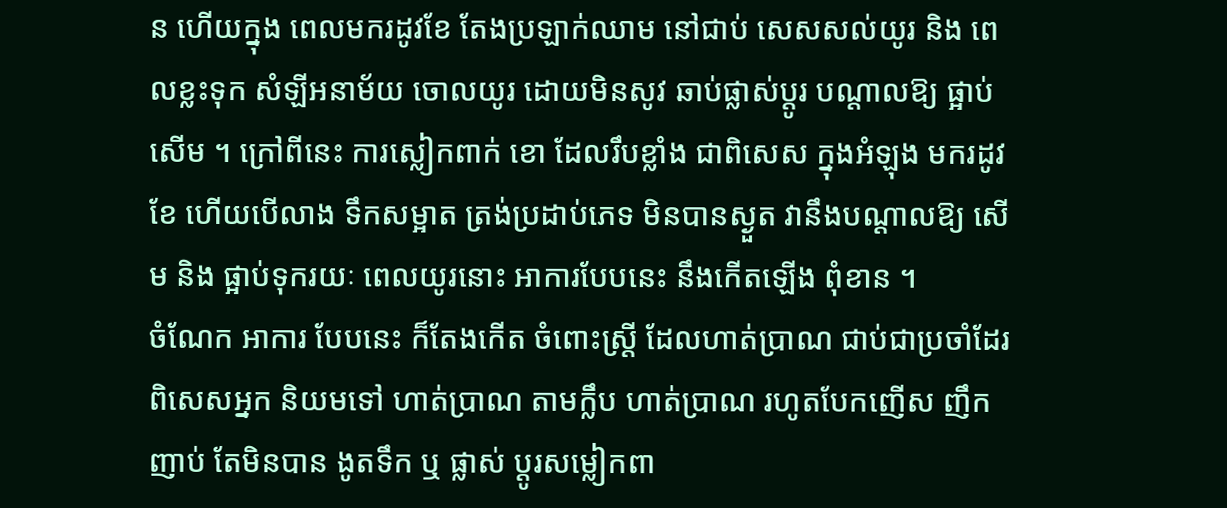ន ហើយក្នុង ពេលមករដូវខែ តែងប្រឡាក់ឈាម នៅជាប់ សេសសល់យូរ និង ពេលខ្លះទុក សំឡីអនាម័យ ចោលយូរ ដោយមិនសូវ ឆាប់ផ្លាស់ប្តូរ បណ្តាលឱ្យ ផ្អាប់ សើម ។ ក្រៅពីនេះ ការស្លៀកពាក់ ខោ ដែលរឹបខ្លាំង ជាពិសេស ក្នុងអំឡុង មករដូវ ខែ ហើយបើលាង ទឹកសម្អាត ត្រង់ប្រដាប់ភេទ មិនបានស្ងួត វានឹងបណ្តាលឱ្យ សើម និង ផ្អាប់ទុករយៈ ពេលយូរនោះ អាការបែបនេះ នឹងកើតឡើង ពុំខាន ។
ចំណែក អាការ បែបនេះ ក៏តែងកើត ចំពោះស្ត្រី ដែលហាត់ប្រាណ ជាប់ជាប្រចាំដែរ ពិសេសអ្នក និយមទៅ ហាត់ប្រាណ តាមក្លឹប ហាត់ប្រាណ រហូតបែកញើស ញឹកញាប់ តែមិនបាន ងូតទឹក ឬ ផ្លាស់ ប្តូរសម្លៀកពា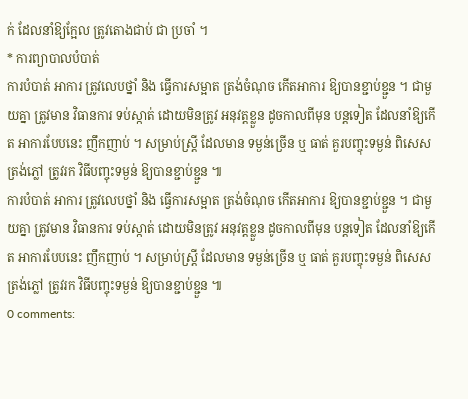ក់ ដែលនាំឱ្យក្អែល ត្រូវតោងជាប់ ជា ប្រចាំ ។
* ការព្យាបាលបំបាត់
ការបំបាត់ អាការ ត្រូវលេបថ្នាំ និង ធ្វើការសម្អាត ត្រង់ចំណុច កើតអាការ ឱ្យបានខ្ជាប់ខ្ជួន ។ ជាមួយគ្នា ត្រូវមាន វិធានការ ទប់ស្កាត់ ដោយមិនត្រូវ អនុវត្តខ្លួន ដូចកាលពីមុន បន្តទៀត ដែលនាំឱ្យកើត អាការបែបនេះ ញឹកញាប់ ។ សម្រាប់ស្ត្រី ដែលមាន ទម្ងន់ច្រើន ឬ ធាត់ គួរបញ្ចុះទម្ងន់ ពិសេសត្រង់ភ្លៅ ត្រូវរក វិធីបញ្ចុះទម្ងន់ ឱ្យបានខ្ជាប់ខ្ជួន ៕
ការបំបាត់ អាការ ត្រូវលេបថ្នាំ និង ធ្វើការសម្អាត ត្រង់ចំណុច កើតអាការ ឱ្យបានខ្ជាប់ខ្ជួន ។ ជាមួយគ្នា ត្រូវមាន វិធានការ ទប់ស្កាត់ ដោយមិនត្រូវ អនុវត្តខ្លួន ដូចកាលពីមុន បន្តទៀត ដែលនាំឱ្យកើត អាការបែបនេះ ញឹកញាប់ ។ សម្រាប់ស្ត្រី ដែលមាន ទម្ងន់ច្រើន ឬ ធាត់ គួរបញ្ចុះទម្ងន់ ពិសេសត្រង់ភ្លៅ ត្រូវរក វិធីបញ្ចុះទម្ងន់ ឱ្យបានខ្ជាប់ខ្ជួន ៕
0 comments: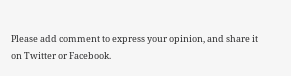Please add comment to express your opinion, and share it on Twitter or Facebook.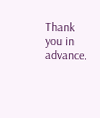Thank you in advance.